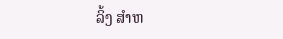ລິ້ງ ສຳຫ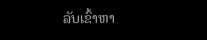ລັບເຂົ້າຫາ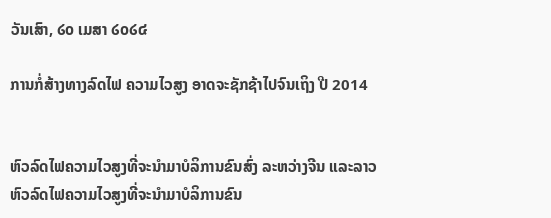ວັນເສົາ, ໒໐ ເມສາ ໒໐໒໔

ການກໍ່ສ້າງທາງລົດໄຟ ຄວາມໄວສູງ ອາດຈະຊັກຊ້າໄປຈົນເຖິງ ປີ 2014


ຫົວລົດໄຟຄວາມໄວສູງທີ່ຈະນໍາມາບໍລິການຂົນສົ່ງ ລະຫວ່າງຈີນ ແລະລາວ
ຫົວລົດໄຟຄວາມໄວສູງທີ່ຈະນໍາມາບໍລິການຂົນ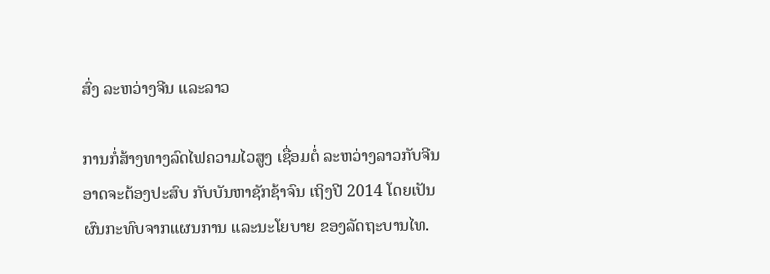ສົ່ງ ລະຫວ່າງຈີນ ແລະລາວ

ການກໍ່ສ້າງທາງລົດໄຟຄວາມໄວສູງ ເຊື່ອມຕໍ່ ລະຫວ່າງລາວກັບຈີນ ອາດຈະຕ້ອງປະສົບ ກັບບັນຫາຊັກຊ້າຈົນ ເຖິງປີ 2014 ໂດຍເປັນຜົນກະທົບຈາກແຜນການ ແລະນະໂຍບາຍ ຂອງລັດຖະບານໄທ.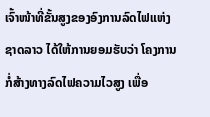ເຈົ້າໜ້າທີ່ຂັ້ນສູງຂອງອົງການລົດໄຟແຫ່ງຊາດລາວ ໄດ້ໃຫ້ການຍອມຮັບວ່າ ໂຄງການ
ກໍ່ສ້າງທາງລົດໄຟຄວາມໄວສູງ ເພື່ອ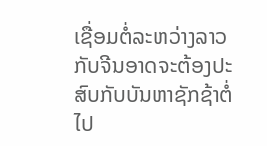ເຊື່ອມຕໍ່ລະຫວ່າງລາວກັບຈີນອາດຈະຕ້ອງປະ
ສົບກັບບັນຫາຊັກຊ້າຕໍ່ໄປ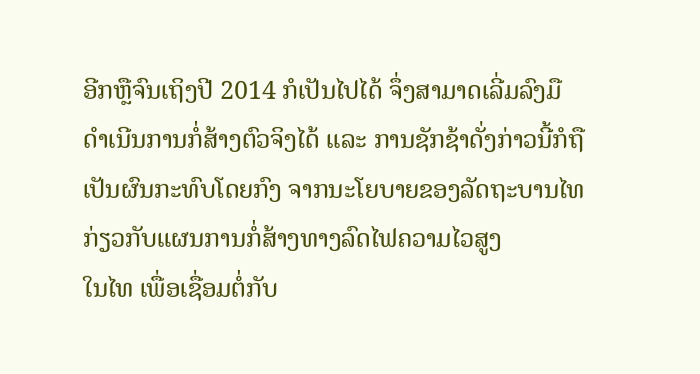ອີກຫຼືຈົນເຖິງປີ 2014 ກໍເປັນໄປໄດ້ ຈຶ່ງສາມາດເລີ່ມລົງມື
ດໍາເນີນການກໍ່ສ້າງຕົວຈິງໄດ້ ແລະ ການຊັກຊ້າດັ່ງກ່າວນີ້ກໍຖືເປັນຜົນກະທົບໂດຍກົງ ຈາກນະໂຍບາຍຂອງລັດຖະບານໄທກ່ຽວກັບແຜນການກໍ່ສ້າງທາງລົດໄຟຄວາມໄວສູງ
ໃນໄທ ເພື່ອເຊື່ອມຕໍ່ກັບ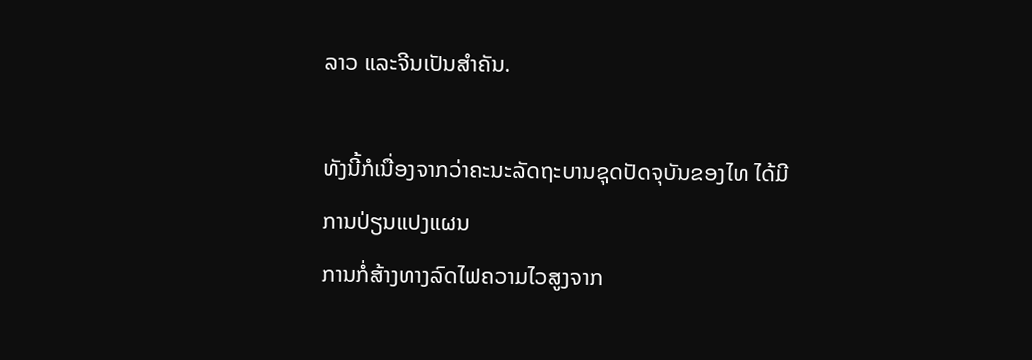ລາວ ແລະຈີນເປັນສໍາຄັນ.

ທັງນີ້ກໍເນື່ອງຈາກວ່າຄະນະລັດຖະບານຊຸດປັດຈຸບັນຂອງໄທ ໄດ້ມີການປ່ຽນແປງແຜນ
ການກໍ່ສ້າງທາງລົດໄຟຄວາມໄວສູງຈາກ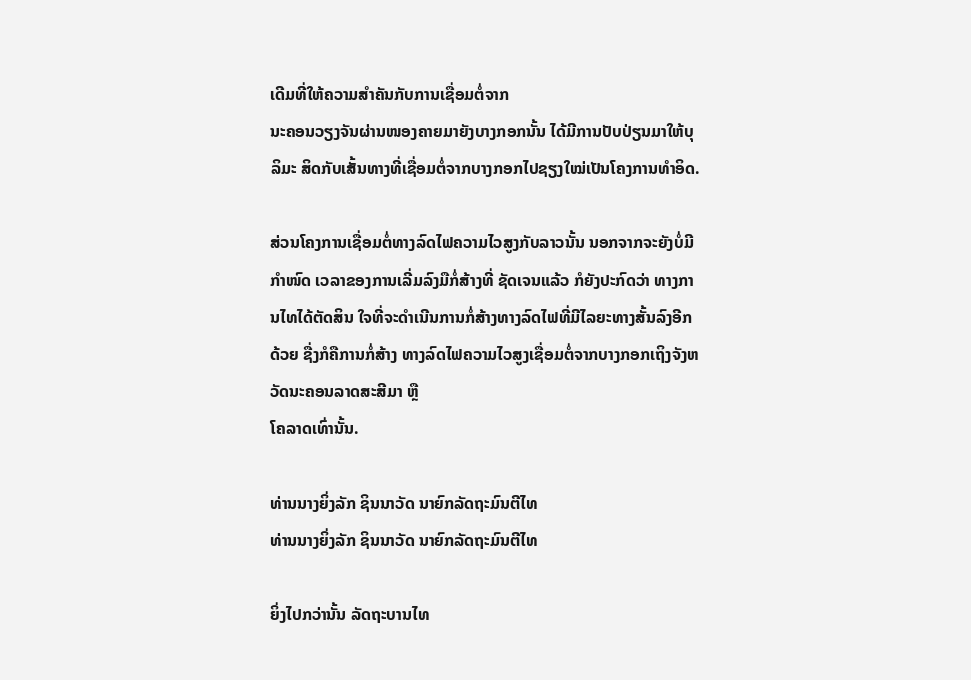ເດີມທີ່ໃຫ້ຄວາມສໍາຄັນກັບການເຊື່ອມຕໍ່ຈາກ
ນະຄອນວຽງຈັນຜ່ານໜອງຄາຍມາຍັງບາງກອກນັ້ນ ໄດ້ມີການປັບປ່ຽນມາໃຫ້ບຸລິມະ ສິດກັບເສັ້ນທາງທີ່ເຊື່ອມຕໍ່ຈາກບາງກອກໄປຊຽງໃໝ່ເປັນໂຄງການທໍາອິດ.

ສ່ວນໂຄງການເຊື່ອມຕໍ່ທາງລົດໄຟຄວາມໄວສູງກັບລາວນັ້ນ ນອກຈາກຈະຍັງບໍ່ມີກໍາໜົດ ເວລາຂອງການເລີ່ມລົງມືກໍ່ສ້າງທີ່ ຊັດເຈນແລ້ວ ກໍຍັງປະກົດວ່າ ທາງການໄທໄດ້ຕັດສິນ ໃຈທີ່ຈະດໍາເນີນການກໍ່ສ້າງທາງລົດໄຟທີ່ມີໄລຍະທາງສັ້ນລົງອີກດ້ວຍ ຊື່ງກໍຄືການກໍ່ສ້າງ ທາງລົດໄຟຄວາມໄວສູງເຊື່ອມຕໍ່ຈາກບາງກອກເຖິງຈັງຫວັດນະຄອນລາດສະສີມາ ຫຼື
ໂຄລາດເທົ່ານັ້ນ.

ທ່ານນາງຍິ່ງລັກ ຊິນນາວັດ ນາຍົກລັດຖະມົນຕີໄທ
ທ່ານນາງຍິ່ງລັກ ຊິນນາວັດ ນາຍົກລັດຖະມົນຕີໄທ

ຍິ່ງໄປກວ່ານັ້ນ ລັດຖະບານໄທ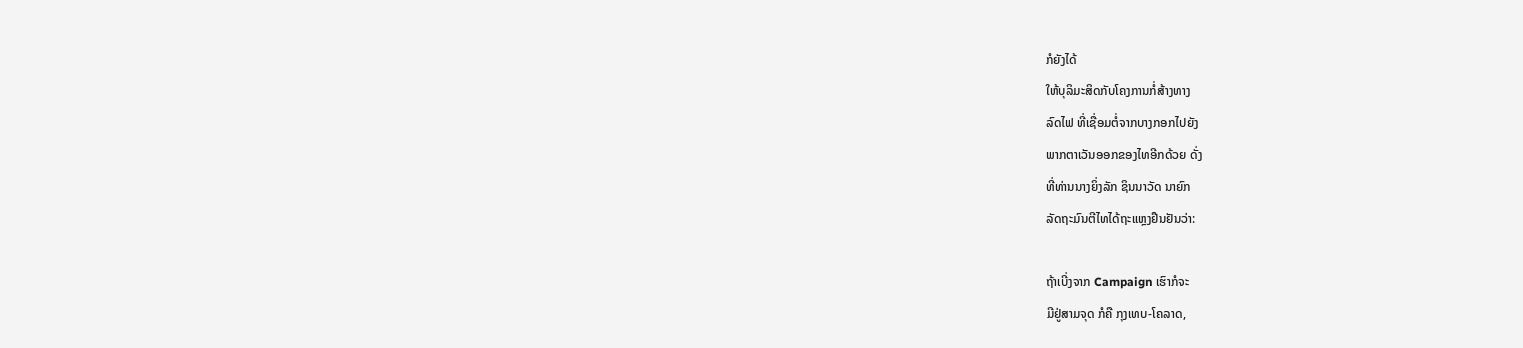ກໍຍັງໄດ້
ໃຫ້ບຸລິມະສິດກັບໂຄງການກໍ່ສ້າງທາງ
ລົດໄຟ ທີ່ເຊື່ອມຕໍ່ຈາກບາງກອກໄປຍັງ
ພາກຕາເວັນອອກຂອງໄທອີກດ້ວຍ ດັ່ງ
ທີ່ທ່ານນາງຍິ່ງລັກ ຊິນນາວັດ ນາຍົກ
ລັດຖະມົນຕີໄທໄດ້ຖະແຫຼງຢືນຢັນວ່າ:

ຖ້າເບີ່ງຈາກ Campaign ເຮົາກໍຈະ
ມີຢູ່ສາມຈຸດ ກໍຄື ກຸງເທບ-ໂຄລາດ,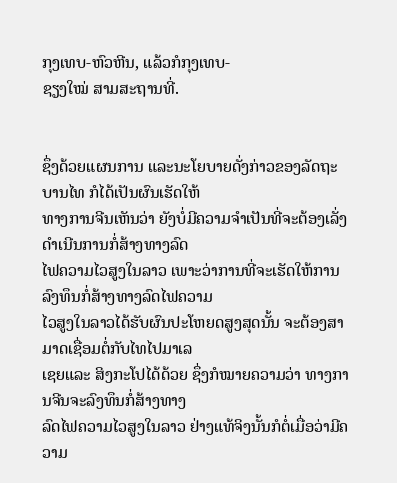ກຸງເທບ-ຫົວຫີນ, ແລ້ວກໍກຸງເທບ-
ຊຽງໃໝ່ ສາມສະຖານທີ່.


ຊຶ່ງດ້ວຍແຜນການ ແລະນະໂຍບາຍດັ່ງກ່າວຂອງລັດຖະບານໄທ ກໍໄດ້ເປັນຜົນເຮັດໃຫ້
ທາງການຈີນເຫັນວ່າ ຍັງບໍ່ມີຄວາມຈໍາເປັນທີ່ຈະຕ້ອງເລັ່ງດໍາເນີນການກໍ່ສ້າງທາງລົດ
ໄຟຄວາມໄວສູງໃນລາວ ເພາະວ່າການທີ່ຈະເຮັດໃຫ້ການລົງທຶນກໍ່ສ້າງທາງລົດໄຟຄວາມ
ໄວສູງໃນລາວໄດ້ຮັບຜົນປະໂຫຍດສູງສຸດນັ້ນ ຈະຕ້ອງສາມາດເຊື່ອມຕໍ່ກັບໄທໄປມາເລ
ເຊຍແລະ ສິງກະໂປໄດ້ດ້ວຍ ຊຶ່ງກໍໝາຍຄວາມວ່າ ທາງການຈີນຈະລົງທຶນກໍ່ສ້າງທາງ
ລົດໄຟຄວາມໄວສູງໃນລາວ ຢ່າງແທ້ຈິງນັ້ນກໍຕໍ່ເມື່ອວ່າມີຄວາມ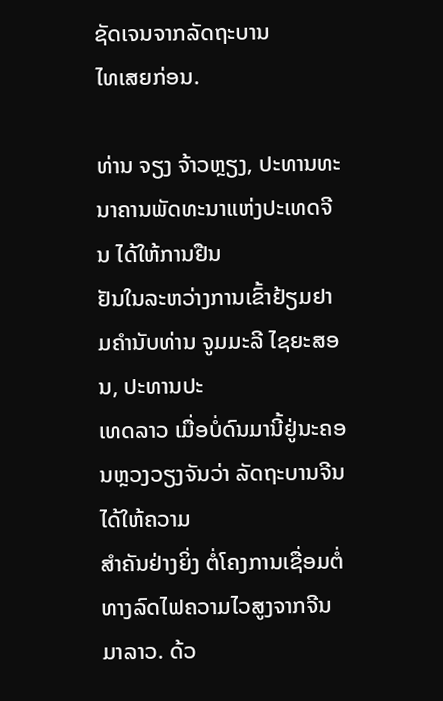ຊັດເຈນຈາກລັດຖະບານ
ໄທເສຍກ່ອນ.

ທ່ານ ຈຽງ ຈ້າວຫຼຽງ, ປະທານທະນາຄານພັດທະນາແຫ່ງປະເທດຈີນ ໄດ້ໃຫ້ການຢືນ
ຢັນໃນລະຫວ່າງການເຂົ້າຢ້ຽມຢາມຄຳນັບທ່ານ ຈູມມະລີ ໄຊຍະສອນ, ປະທານປະ
ເທດລາວ ເມື່ອບໍ່ດົນມານີ້ຢູ່ນະຄອນຫຼວງວຽງຈັນວ່າ ລັດຖະບານຈີນ ໄດ້ໃຫ້ຄວາມ
ສຳຄັນຢ່າງຍິ່ງ ຕໍ່ໂຄງການເຊື່ອມຕໍ່ທາງລົດໄຟຄວາມໄວສູງຈາກຈີນມາລາວ. ດ້ວ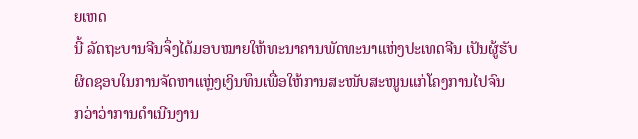ຍເຫດ
ນີ້ ລັດຖະບານຈີນຈຶ່ງໄດ້ມອບໝາຍໃຫ້ທະນາຄານພັດທະນາແຫ່ງປະເທດຈີນ ເປັນຜູ້ຮັບ
ຜິດຊອບໃນການຈັດຫາແຫຼ່ງເງິນທຶນເພື່ອໃຫ້ການສະໜັບສະໜູນແກ່ໂຄງການໄປຈົນ
ກວ່າວ່າການດຳເນີນງານ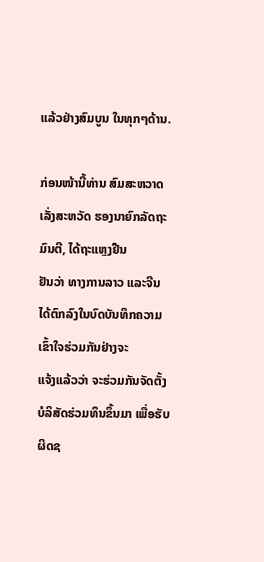ແລ້ວຢ່າງສົມບູນ ໃນທຸກໆດ້ານ.

ກ່ອນໜ້ານີ້ທ່ານ ສົມສະຫວາດ ເລັ່ງສະຫວັດ ຮອງນາຍົກລັດຖະມົນຕີ, ໄດ້ຖະແຫຼງຢືນ
ຢັນວ່າ ທາງການລາວ ແລະຈີນໄດ້ຕົກລົງໃນບົດບັນທຶກຄວາມເຂົ້າໃຈຮ່ວມກັນຢ່າງຈະ
ແຈ້ງແລ້ວວ່າ ຈະຮ່ວມກັນຈັດຕັ້ງບໍລິສັດຮ່ວມທຶນຂຶ້ນມາ ເພື່ອຮັບຜິດຊ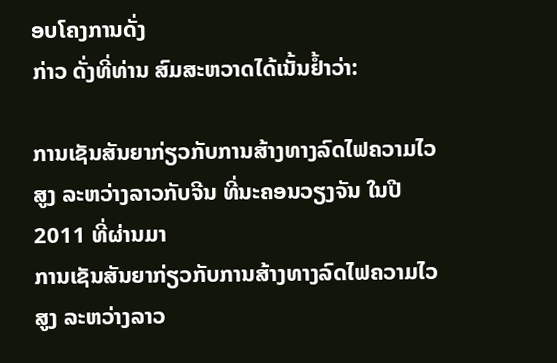ອບໂຄງການດັ່ງ
ກ່າວ ດັ່ງທີ່ທ່ານ ສົມສະຫວາດໄດ້ເນັ້ນຢໍ້າວ່າ:

ການເຊັນສັນຍາກ່ຽວກັບການສ້າງທາງລົດໄຟຄວາມໄວສູງ ລະຫວ່າງລາວກັບຈີນ ທີ່ນະຄອນວຽງຈັນ ໃນປີ 2011 ທີ່ຜ່ານມາ
ການເຊັນສັນຍາກ່ຽວກັບການສ້າງທາງລົດໄຟຄວາມໄວສູງ ລະຫວ່າງລາວ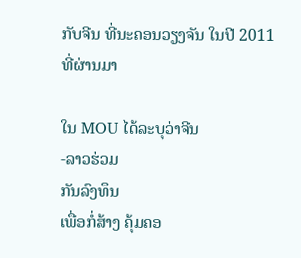ກັບຈີນ ທີ່ນະຄອນວຽງຈັນ ໃນປີ 2011 ທີ່ຜ່ານມາ

ໃນ MOU ໄດ້ລະບຸວ່າຈີນ
-ລາວຮ່ວມ
ກັນລົງທຶນ
ເພື່ອກໍ່ສ້າງ ຄຸ້ມຄອ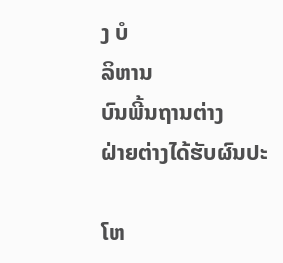ງ ບໍ
ລິຫານ
ບົນພີ້ນຖານຕ່າງ
ຝ່າຍຕ່າງໄດ້ຮັບຜົນປະ

ໂຫ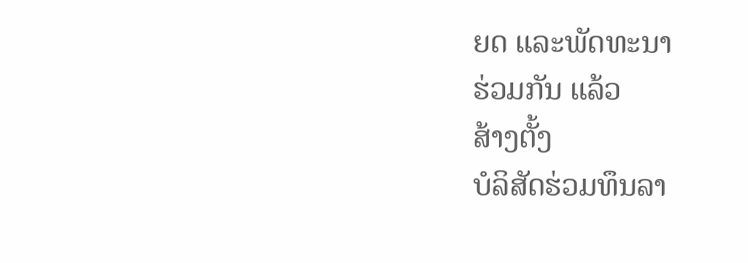ຍດ ແລະພັດທະນາ
ຮ່ວມກັນ ແລ້ວ
ສ້າງຕັ້ງ
ບໍລິສັດຮ່ວມທຶນລາ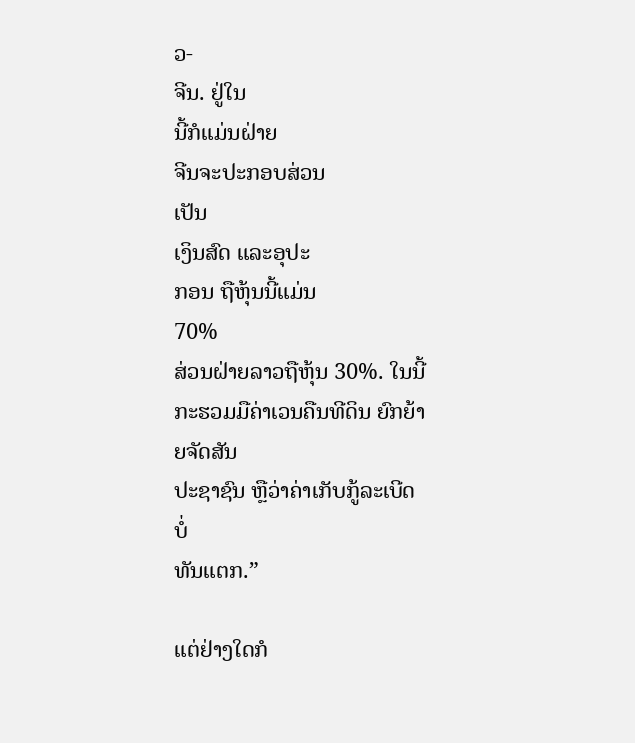ວ-
ຈີນ. ຢູ່ໃນ
ນີ້ກໍແມ່ນຝ່າຍ
ຈີນຈະປະກອບສ່ວນ
ເປັນ
ເງິນສົດ ແລະອຸປະ
ກອນ ຖືຫຸ້ນນີ້ແມ່ນ
70%
ສ່ວນຝ່າຍລາວຖືຫຸ້ນ 30%. ໃນນີ້
ກະຮວມມືຄ່າເວນຄືນທີດິນ ຍົກຍ້າຍຈັດສັນ
ປະຊາຊົນ ຫຼືວ່າຄ່າເກັບກູ້ລະເບີດບໍ່
ທັນແຕກ.”

ແຕ່ຢ່າງໃດກໍ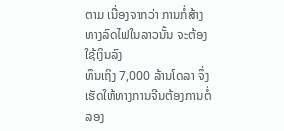ຕາມ ເນື່ອງຈາກວ່າ ການກໍ່ສ້າງທາງລົດໄຟໃນລາວນັ້ນ ຈະຕ້ອງໃຊ້ເງິນລົງ
ທຶນເຖິງ 7,000 ລ້ານໂດລາ ຈຶ່ງເຮັດໃຫ້ທາງການຈີນຕ້ອງການຕໍ່ລອງ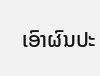ເອົາຜົນປະ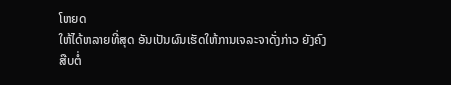ໂຫຍດ
ໃຫ້ໄດ້ຫລາຍທີ່ສຸດ ອັນເປັນຜົນເຮັດໃຫ້ການເຈລະຈາດັ່ງກ່າວ ຍັງຄົງສືບຕໍ່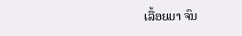ເລື້ອຍມາ ຈົນ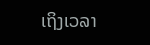ເຖິງເວລາ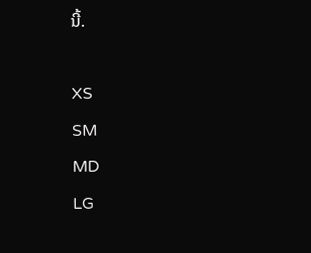ນີ້.

XS
SM
MD
LG